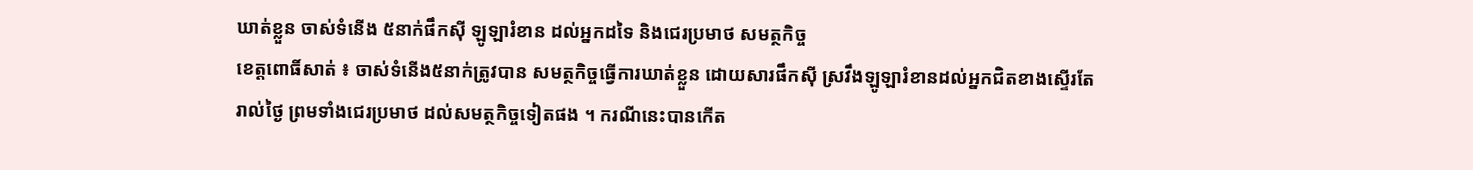ឃាត់ខ្លួន ចាស់ទំនើង ៥នាក់ផឹកស៊ី ឡូឡារំខាន ដល់អ្នកដទៃ និងជេរប្រមាថ សមត្ថកិច្ច
ខេត្តពោធិ៍សាត់ ៖ ចាស់ទំនើង៥នាក់ត្រូវបាន សមត្ថកិច្ចធ្វើការឃាត់ខ្លួន ដោយសារផឹកស៊ី ស្រវឹងឡូឡារំខានដល់អ្នកជិតខាងស្ទើរតែរាល់ថ្ងៃ ព្រមទាំងជេរប្រមាថ ដល់សមត្ថកិច្ចទៀតផង ។ ករណីនេះបានកើត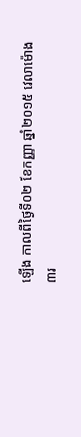ឡើង កាលពីថ្ងៃទី០២ ខែកញ្ញា ឆ្នាំ២០១៥ វេលាម៉ោង៣រ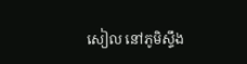សៀល នៅភូមិស្ទឹង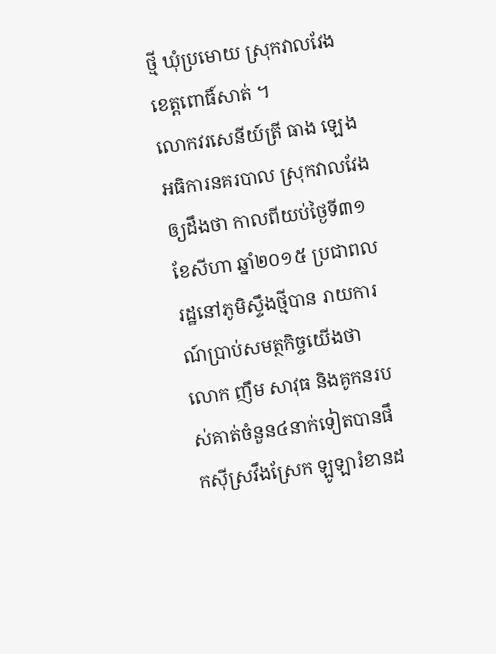ថ្មី ឃុំប្រមោយ ស្រុកវាលវែង ខេត្តពោធិ៍សាត់ ។
លោកវរសេនីយ៍ត្រី ធាង ឡេង អធិការនគរបាល ស្រុកវាលវែងឲ្យដឹងថា កាលពីយប់ថ្ងៃទី៣១ ខែសីហា ឆ្នាំ២០១៥ ប្រជាពលរដ្ឋនៅភូមិស្ទឹងថ្មីបាន រាយការណ៍ប្រាប់សមត្ថកិច្ចយើងថា លោក ញឹម សាវុធ និងគូកនរបស់គាត់ចំនួន៤នាក់ទៀតបានផឹកស៊ីស្រវឹងស្រែក ឡូឡារំខានដ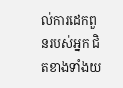ល់ការដេកពួនរបស់អ្នក ជិតខាងទាំងយ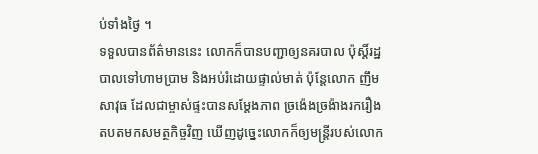ប់ទាំងថ្ងៃ ។
ទទួលបានព័ត៌មាននេះ លោកក៏បានបញ្ជាឲ្យនគរបាល ប៉ុស្តិ៍រដ្ឋបាលទៅហាមប្រាម និងអប់រំដោយផ្ទាល់មាត់ ប៉ុន្តែលោក ញឹម សាវុធ ដែលជាម្ចាស់ផ្ទះបានសម្ដែងភាព ច្រង៉េងច្រង៉ាងរករឿងតបតមកសមត្ថកិច្ចវិញ ឃើញដូច្នេះលោកក៏ឲ្យមន្ត្រីរបស់លោក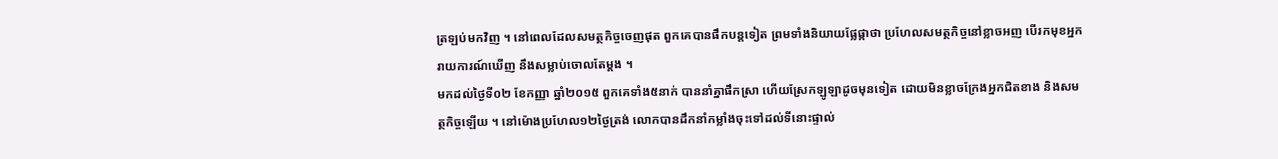ត្រឡប់មកវិញ ។ នៅពេលដែលសមត្ថកិច្ចចេញផុត ពួកគេបានផឹកបន្តទៀត ព្រមទាំងនិយាយផ្លែផ្កាថា ប្រហែលសមត្ថកិច្ចនៅខ្លាចអញ បើរកមុខអ្នករាយការណ៍ឃើញ នឹងសម្លាប់ចោលតែម្ដង ។
មកដល់ថ្ងៃទី០២ ខែកញ្ញា ឆ្នាំ២០១៥ ពួកគេទាំង៥នាក់ បាននាំគ្នាផឹកស្រា ហើយស្រែកឡូឡាដូចមុនទៀត ដោយមិនខ្លាចក្រែងអ្នកជិតខាង និងសមត្ថកិច្ចឡើយ ។ នៅម៉ោងប្រហែល១២ថ្ងៃត្រង់ លោកបានដឹកនាំកម្លាំងចុះទៅដល់ទីនោះផ្ទាល់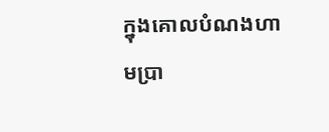ក្នុងគោលបំណងហាមប្រា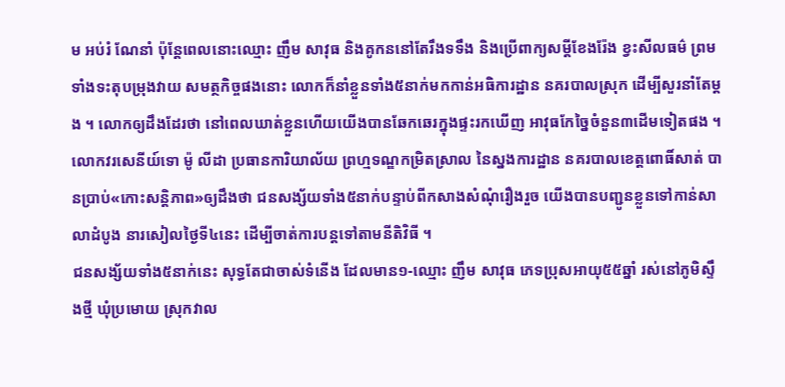ម អប់រំ ណែនាំ ប៉ុន្តែពេលនោះឈ្មោះ ញឹម សាវុធ និងគូកននៅតែរឹងទទឹង និងប្រើពាក្យសម្ដីខែងរ៉ែង ខ្វះសីលធម៌ ព្រមទាំងទះតុបម្រុងវាយ សមត្ថកិច្ចផងនោះ លោកក៏នាំខ្លួនទាំង៥នាក់មកកាន់អធិការដ្ឋាន នគរបាលស្រុក ដើម្បីសួរនាំតែម្ដង ។ លោកឲ្យដឹងដែរថា នៅពេលឃាត់ខ្លួនហើយយើងបានឆែកឆេរក្នុងផ្ទះរកឃើញ អាវុធកែច្នៃចំនួន៣ដើមទៀតផង ។
លោកវរសេនីយ៍ទោ ម៉ូ លីដា ប្រធានការិយាល័យ ព្រហ្មទណ្ឌកម្រិតស្រាល នៃស្នងការដ្ឋាន នគរបាលខេត្តពោធិ៍សាត់ បានប្រាប់«កោះសន្តិភាព»ឲ្យដឹងថា ជនសង្ស័យទាំង៥នាក់បន្ទាប់ពីកសាងសំណុំរឿងរួច យើងបានបញ្ជូនខ្លួនទៅកាន់សាលាដំបូង នារសៀលថ្ងៃទី៤នេះ ដើម្បីចាត់ការបន្តទៅតាមនីតិវិធី ។
ជនសង្ស័យទាំង៥នាក់នេះ សុទ្ធតែជាចាស់ទំនើង ដែលមាន១-ឈ្មោះ ញឹម សាវុធ ភេទប្រុសអាយុ៥៥ឆ្នាំ រស់នៅភូមិស្ទឹងថ្មី ឃុំប្រមោយ ស្រុកវាល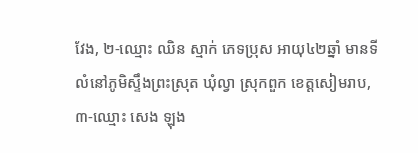វែង, ២-ឈ្មោះ ឈិន ស្មាក់ ភេទប្រុស អាយុ៤២ឆ្នាំ មានទីលំនៅភូមិស្ទឹងព្រះស្រុត ឃុំល្វា ស្រុកពួក ខេត្តសៀមរាប, ៣-ឈ្មោះ សេង ឡុង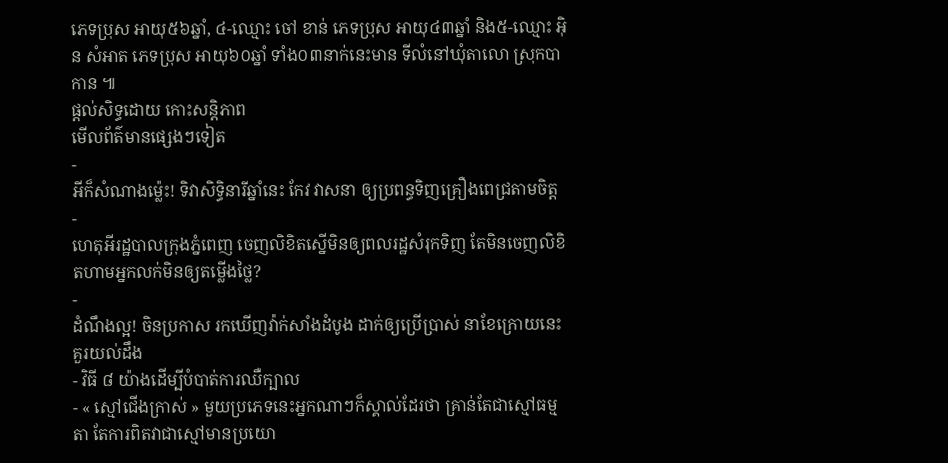ភេទប្រុស អាយុ៥៦ឆ្នាំ, ៤-ឈ្មោះ ចៅ ខាន់ ភេទប្រុស អាយុ៤៣ឆ្នាំ និង៥-ឈ្មោះ អ៊ិន សំអាត ភេទប្រុស អាយុ៦០ឆ្នាំ ទាំង០៣នាក់នេះមាន ទីលំនៅឃុំតាលោ ស្រុកបាកាន ៕
ផ្តល់សិទ្ធដោយ កោះសន្តិភាព
មើលព័ត៌មានផ្សេងៗទៀត
-
អីក៏សំណាងម្ល៉េះ! ទិវាសិទ្ធិនារីឆ្នាំនេះ កែវ វាសនា ឲ្យប្រពន្ធទិញគ្រឿងពេជ្រតាមចិត្ត
-
ហេតុអីរដ្ឋបាលក្រុងភ្នំពេញ ចេញលិខិតស្នើមិនឲ្យពលរដ្ឋសំរុកទិញ តែមិនចេញលិខិតហាមអ្នកលក់មិនឲ្យតម្លើងថ្លៃ?
-
ដំណឹងល្អ! ចិនប្រកាស រកឃើញវ៉ាក់សាំងដំបូង ដាក់ឲ្យប្រើប្រាស់ នាខែក្រោយនេះ
គួរយល់ដឹង
- វិធី ៨ យ៉ាងដើម្បីបំបាត់ការឈឺក្បាល
- « ស្មៅជើងក្រាស់ » មួយប្រភេទនេះអ្នកណាៗក៏ស្គាល់ដែរថា គ្រាន់តែជាស្មៅធម្មតា តែការពិតវាជាស្មៅមានប្រយោ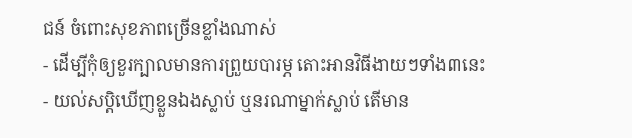ជន៍ ចំពោះសុខភាពច្រើនខ្លាំងណាស់
- ដើម្បីកុំឲ្យខួរក្បាលមានការព្រួយបារម្ភ តោះអានវិធីងាយៗទាំង៣នេះ
- យល់សប្តិឃើញខ្លួនឯងស្លាប់ ឬនរណាម្នាក់ស្លាប់ តើមាន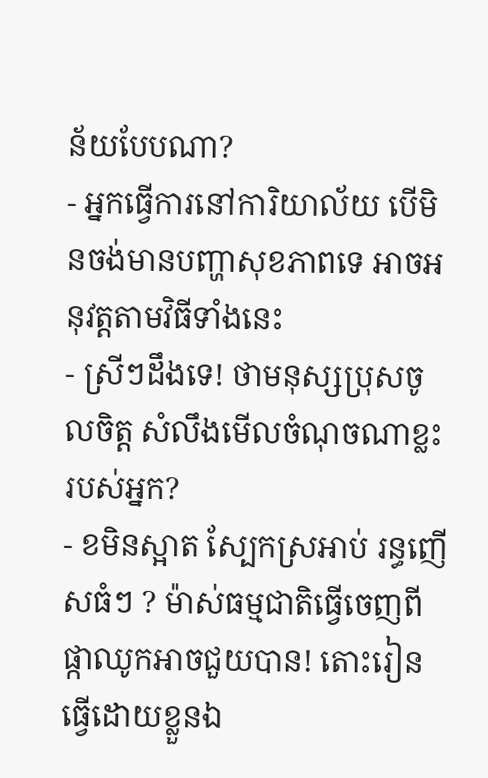ន័យបែបណា?
- អ្នកធ្វើការនៅការិយាល័យ បើមិនចង់មានបញ្ហាសុខភាពទេ អាចអនុវត្តតាមវិធីទាំងនេះ
- ស្រីៗដឹងទេ! ថាមនុស្សប្រុសចូលចិត្ត សំលឹងមើលចំណុចណាខ្លះរបស់អ្នក?
- ខមិនស្អាត ស្បែកស្រអាប់ រន្ធញើសធំៗ ? ម៉ាស់ធម្មជាតិធ្វើចេញពីផ្កាឈូកអាចជួយបាន! តោះរៀនធ្វើដោយខ្លួនឯ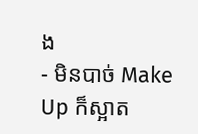ង
- មិនបាច់ Make Up ក៏ស្អាត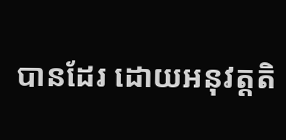បានដែរ ដោយអនុវត្តតិ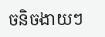ចនិចងាយៗ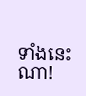ទាំងនេះណា!